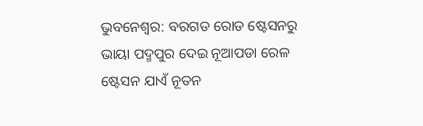ଭୁବନେଶ୍ବର: ବରଗଡ ରୋଡ ଷ୍ଟେସନରୁ ଭାୟା ପଦ୍ମପୁର ଦେଇ ନୂଆପଡା ରେଳ ଷ୍ଟେସନ ଯାଏଁ ନୂତନ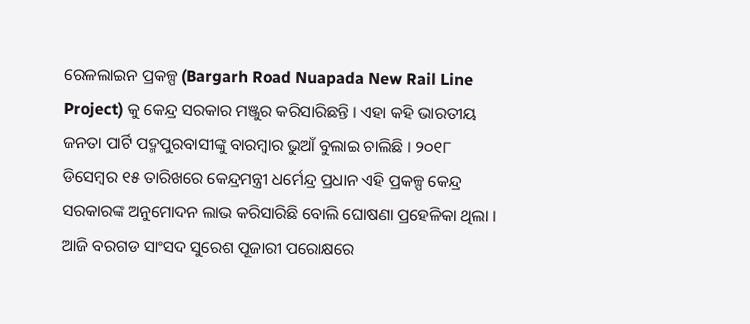ରେଳଲାଇନ ପ୍ରକଳ୍ପ (Bargarh Road Nuapada New Rail Line Project) କୁ କେନ୍ଦ୍ର ସରକାର ମଞ୍ଜୁର କରିସାରିଛନ୍ତି । ଏହା କହି ଭାରତୀୟ ଜନତା ପାର୍ଟି ପଦ୍ମପୁରବାସୀଙ୍କୁ ବାରମ୍ବାର ଭୁଆଁ ବୁଲାଇ ଚାଲିଛି । ୨୦୧୮ ଡିସେମ୍ବର ୧୫ ତାରିଖରେ କେନ୍ଦ୍ରମନ୍ତ୍ରୀ ଧର୍ମେନ୍ଦ୍ର ପ୍ରଧାନ ଏହି ପ୍ରକଳ୍ପ କେନ୍ଦ୍ର ସରକାରଙ୍କ ଅନୁମୋଦନ ଲାଭ କରିସାରିଛି ବୋଲି ଘୋଷଣା ପ୍ରହେଳିକା ଥିଲା । ଆଜି ବରଗଡ ସାଂସଦ ସୁରେଶ ପୂଜାରୀ ପରୋକ୍ଷରେ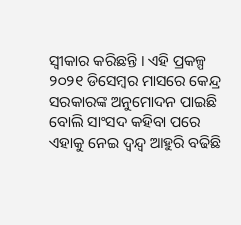ସ୍ୱୀକାର କରିଛନ୍ତି । ଏହି ପ୍ରକଳ୍ପ ୨୦୨୧ ଡିସେମ୍ବର ମାସରେ କେନ୍ଦ୍ର ସରକାରଙ୍କ ଅନୁମୋଦନ ପାଇଛି ବୋଲି ସାଂସଦ କହିବା ପରେ ଏହାକୁ ନେଇ ଦ୍ୱନ୍ଦ୍ୱ ଆହୁରି ବଢିଛି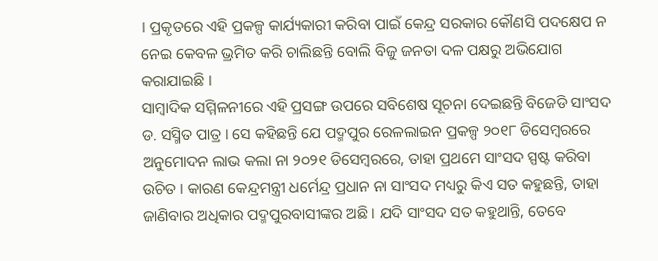। ପ୍ରକୃତରେ ଏହି ପ୍ରକଳ୍ପ କାର୍ଯ୍ୟକାରୀ କରିବା ପାଇଁ କେନ୍ଦ୍ର ସରକାର କୌଣସି ପଦକ୍ଷେପ ନ ନେଇ କେବଳ ଭ୍ରମିତ କରି ଚାଲିଛନ୍ତି ବୋଲି ବିଜୁ ଜନତା ଦଳ ପକ୍ଷରୁ ଅଭିଯୋଗ କରାଯାଇଛି ।
ସାମ୍ବାଦିକ ସମ୍ମିଳନୀରେ ଏହି ପ୍ରସଙ୍ଗ ଉପରେ ସବିଶେଷ ସୂଚନା ଦେଇଛନ୍ତି ବିଜେଡି ସାଂସଦ ଡ. ସସ୍ମିତ ପାତ୍ର । ସେ କହିଛନ୍ତି ଯେ ପଦ୍ମପୁର ରେଳଲାଇନ ପ୍ରକଳ୍ପ ୨୦୧୮ ଡିସେମ୍ବରରେ ଅନୁମୋଦନ ଲାଭ କଲା ନା ୨୦୨୧ ଡିସେମ୍ବରରେ, ତାହା ପ୍ରଥମେ ସାଂସଦ ସ୍ପଷ୍ଟ କରିବା ଉଚିତ । କାରଣ କେନ୍ଦ୍ରମନ୍ତ୍ରୀ ଧର୍ମେନ୍ଦ୍ର ପ୍ରଧାନ ନା ସାଂସଦ ମଧ୍ୟରୁ କିଏ ସତ କହୁଛନ୍ତି, ତାହା ଜାଣିବାର ଅଧିକାର ପଦ୍ମପୁରବାସୀଙ୍କର ଅଛି । ଯଦି ସାଂସଦ ସତ କହୁଥାନ୍ତି, ତେବେ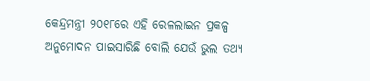କେନ୍ଦ୍ରମନ୍ତ୍ରୀ ୨୦୧୮ରେ ଏହି ରେଳଲାଇନ ପ୍ରକଳ୍ପ ଅନୁମୋଦନ ପାଇସାରିଛି ବୋଲି ଯେଉଁ ଭୁଲ ତଥ୍ୟ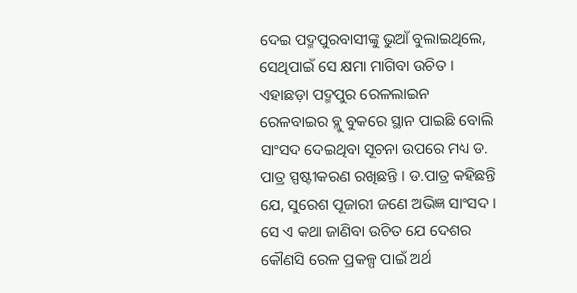ଦେଇ ପଦ୍ମପୁରବାସୀଙ୍କୁ ଭୁଆଁ ବୁଲାଇଥିଲେ, ସେଥିପାଇଁ ସେ କ୍ଷମା ମାଗିବା ଉଚିତ ।
ଏହାଛଡ଼ା ପଦ୍ମପୁର ରେଳଲାଇନ ରେଳବାଇର ବ୍ଲୁ ବୁକରେ ସ୍ଥାନ ପାଇଛି ବୋଲି ସାଂସଦ ଦେଇଥିବା ସୂଚନା ଉପରେ ମଧ୍ୟ ଡ. ପାତ୍ର ସ୍ପଷ୍ଟୀକରଣ ରଖିଛନ୍ତି । ଡ.ପାତ୍ର କହିଛନ୍ତି ଯେ, ସୁରେଶ ପୂଜାରୀ ଜଣେ ଅଭିଜ୍ଞ ସାଂସଦ । ସେ ଏ କଥା ଜାଣିବା ଉଚିତ ଯେ ଦେଶର କୌଣସି ରେଳ ପ୍ରକଳ୍ପ ପାଇଁ ଅର୍ଥ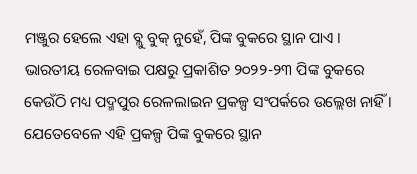ମଞ୍ଜୁର ହେଲେ ଏହା ବ୍ଲୁ ବୁକ୍ ନୁହେଁ, ପିଙ୍କ ବୁକରେ ସ୍ଥାନ ପାଏ । ଭାରତୀୟ ରେଳବାଇ ପକ୍ଷରୁ ପ୍ରକାଶିତ ୨୦୨୨-୨୩ ପିଙ୍କ ବୁକରେ କେଉଁଠି ମଧ୍ୟ ପଦ୍ମପୁର ରେଳଲାଇନ ପ୍ରକଳ୍ପ ସଂପର୍କରେ ଉଲ୍ଲେଖ ନାହିଁ । ଯେତେବେଳେ ଏହି ପ୍ରକଳ୍ପ ପିଙ୍କ ବୁକରେ ସ୍ଥାନ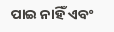ପାଇ ନାହିଁ ଏବଂ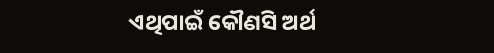ଏଥିପାଇଁ କୌଣସି ଅର୍ଥ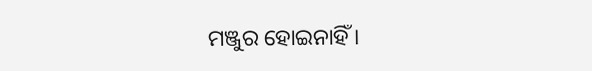ମଞ୍ଜୁର ହୋଇନାହିଁ ।